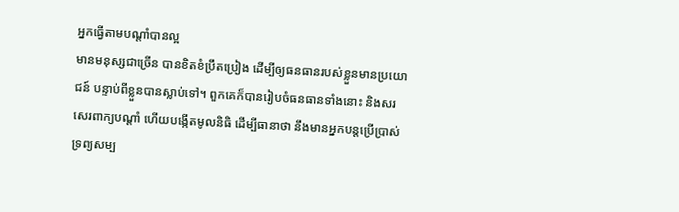អ្នកធ្វើតាមបណ្តាំបានល្អ
មានមនុស្សជាច្រើន បានខិតខំប្រឹតប្រៀង ដើម្បីឲ្យធនធានរបស់ខ្លួនមានប្រយោជន៍ បន្ទាប់ពីខ្លួនបានស្លាប់ទៅ។ ពួកគេក៏បានរៀបចំធនធានទាំងនោះ និងសរសេរពាក្យបណ្តាំ ហើយបង្កើតមូលនិធិ ដើម្បីធានាថា នឹងមានអ្នកបន្តប្រើប្រាស់ទ្រព្យសម្ប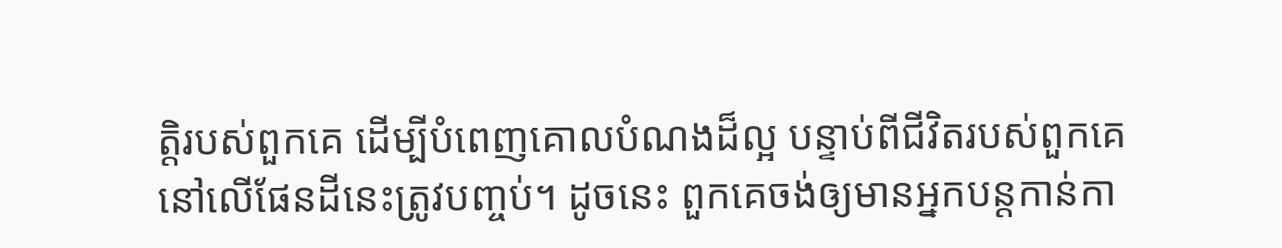ត្តិរបស់ពួកគេ ដើម្បីបំពេញគោលបំណងដ៏ល្អ បន្ទាប់ពីជីវិតរបស់ពួកគេ នៅលើផែនដីនេះត្រូវបញ្ចប់។ ដូចនេះ ពួកគេចង់ឲ្យមានអ្នកបន្តកាន់កា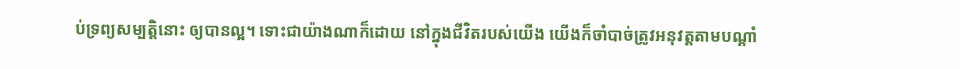ប់ទ្រព្យសម្បត្តិនោះ ឲ្យបានល្អ។ ទោះជាយ៉ាងណាក៏ដោយ នៅក្នុងជីវិតរបស់យើង យើងក៏ចាំបាច់ត្រូវអនុវត្តតាមបណ្តាំ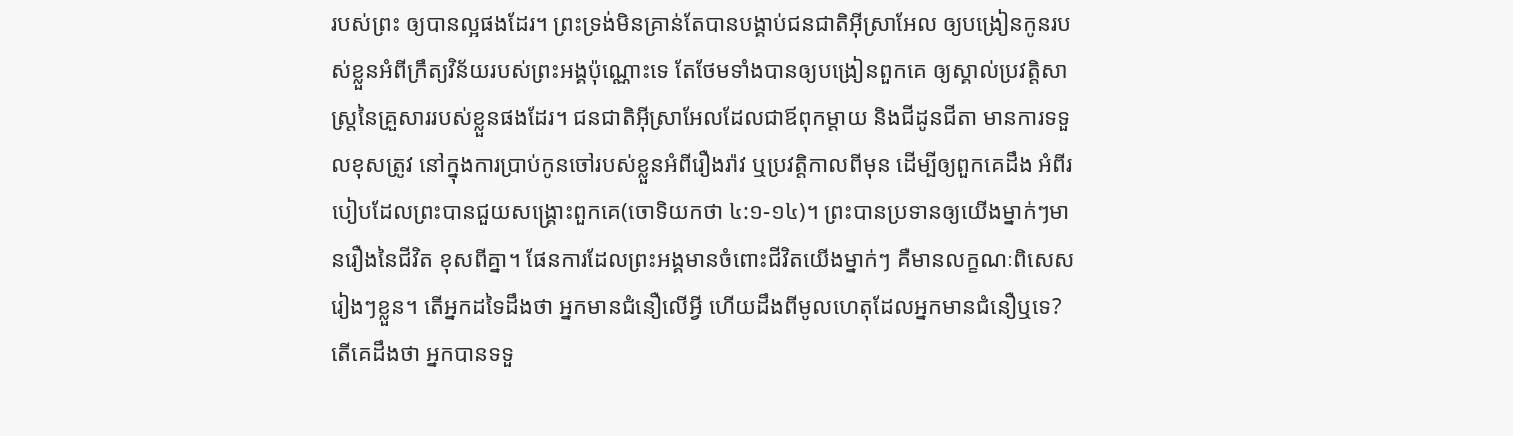របស់ព្រះ ឲ្យបានល្អផងដែរ។ ព្រះទ្រង់មិនគ្រាន់តែបានបង្គាប់ជនជាតិអ៊ីស្រាអែល ឲ្យបង្រៀនកូនរបស់ខ្លួនអំពីក្រឹត្យវិន័យរបស់ព្រះអង្គប៉ុណ្ណោះទេ តែថែមទាំងបានឲ្យបង្រៀនពួកគេ ឲ្យស្គាល់ប្រវត្តិសាស្រ្តនៃគ្រួសាររបស់ខ្លួនផងដែរ។ ជនជាតិអ៊ីស្រាអែលដែលជាឪពុកម្តាយ និងជីដូនជីតា មានការទទួលខុសត្រូវ នៅក្នុងការប្រាប់កូនចៅរបស់ខ្លួនអំពីរឿងរ៉ាវ ឬប្រវត្តិកាលពីមុន ដើម្បីឲ្យពួកគេដឹង អំពីរបៀបដែលព្រះបានជួយសង្រ្គោះពួកគេ(ចោទិយកថា ៤:១-១៤)។ ព្រះបានប្រទានឲ្យយើងម្នាក់ៗមានរឿងនៃជីវិត ខុសពីគ្នា។ ផែនការដែលព្រះអង្គមានចំពោះជីវិតយើងម្នាក់ៗ គឺមានលក្ខណៈពិសេសរៀងៗខ្លួន។ តើអ្នកដទៃដឹងថា អ្នកមានជំនឿលើអ្វី ហើយដឹងពីមូលហេតុដែលអ្នកមានជំនឿឬទេ? តើគេដឹងថា អ្នកបានទទួ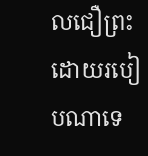លជឿព្រះដោយរបៀបណាទេ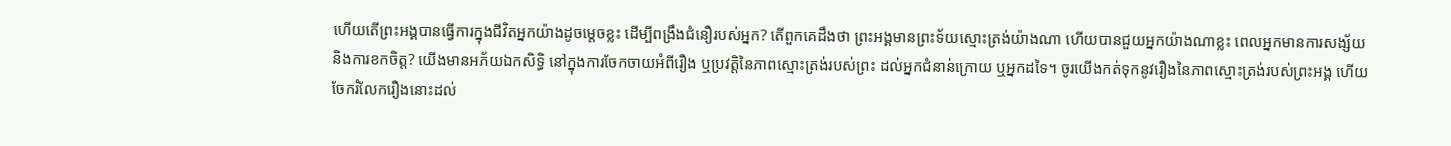ហើយតើព្រះអង្គបានធ្វើការក្នុងជីវិតអ្នកយ៉ាងដូចម្តេចខ្លះ ដើម្បីពង្រឹងជំនឿរបស់អ្នក? តើពួកគេដឹងថា ព្រះអង្គមានព្រះទ័យស្មោះត្រង់យ៉ាងណា ហើយបានជួយអ្នកយ៉ាងណាខ្លះ ពេលអ្នកមានការសង្ស័យ និងការខកចិត្ត? យើងមានអភ័យឯកសិទ្ធិ នៅក្នុងការចែកចាយអំពីរឿង ឬប្រវត្តិនៃភាពស្មោះត្រង់របស់ព្រះ ដល់អ្នកជំនាន់ក្រោយ ឬអ្នកដទៃ។ ចូរយើងកត់ទុកនូវរឿងនៃភាពស្មោះត្រង់របស់ព្រះអង្គ ហើយចែករំលែករឿងនោះដល់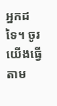អ្នកដទៃ។ ចូរយើងធ្វើតាម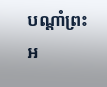បណ្តាំព្រះអ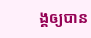ង្គឲ្យបាន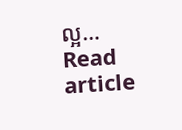ល្អ…
Read article